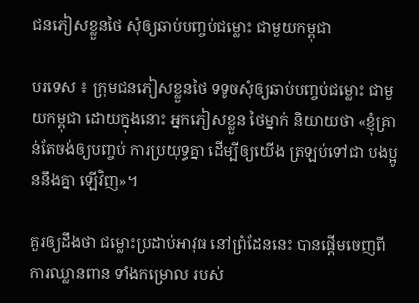ជនភៀសខ្លួនថៃ សុំឲ្យឆាប់បញ្ចប់ជម្លោះ ជាមួយកម្ពុជា

បរទេស ៖ ក្រុមជនភៀសខ្លួនថៃ ទទូចសុំឲ្យឆាប់បញ្ចប់ជម្លោះ ជាមួយកម្ពុជា ដោយក្នុងនោះ អ្នកភៀសខ្លួន ថៃម្នាក់ និយាយថា «ខ្ញុំគ្រាន់តែចង់ឲ្យបញ្ចប់ ការប្រយុទ្ធគ្នា ដើម្បីឲ្យយើង ត្រឡប់ទៅជា បងប្អូននឹងគ្នា ឡើវិញ»។

គួរឲ្យដឹងថា ជម្លោះប្រដាប់អាវុធ នៅព្រំដែននេះ បានផ្តើមចេញពីការឈ្លានពាន ទាំងកម្រោល របស់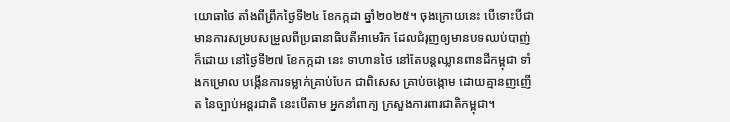យោធាថៃ តាំងពីព្រឹកថ្ងៃទី២៤ ខែកក្កដា ឆ្នាំ២០២៥។ ចុងក្រោយនេះ បើទោះបីជា មានការសម្របសម្រួលពីប្រធានាធិបតីអាមេរិក ដែលជំរុញឲ្យមានបទឈប់បាញ់ក៏ដោយ នៅថ្ងៃទី២៧ ខែកក្កដា នេះ ទាហានថៃ នៅតែបន្តឈ្លានពានដីកម្ពុជា ទាំងកម្រោល បង្កើនការទម្លាក់គ្រាប់បែក ជាពិសេស គ្រាប់ចង្កោម ដោយគ្មានញញើត នៃច្បាប់អន្តរជាតិ នេះបើតាម អ្នកនាំពាក្យ ក្រសួងការពារជាតិកម្ពុជា។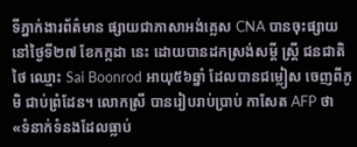ទីភ្នាក់ងារព័ត៌មាន ផ្សាយជាភាសាអង់គ្លេស CNA បានចុះផ្សាយ នៅថ្ងៃទី២៧ ខែកក្កដា នេះ ដោយបានដកស្រង់សម្តី ស្ត្រី ជនជាតិថៃ ឈ្មោះ Sai Boonrod អាយុ៥៦ឆ្នាំ ដែលបានជម្លៀស ចេញពីភូមិ ជាប់ព្រំដែន។ លោកស្រី បានរៀបរាប់ប្រាប់ កាសែត AFP ថា «ទំនាក់ទំនងដែលធ្លាប់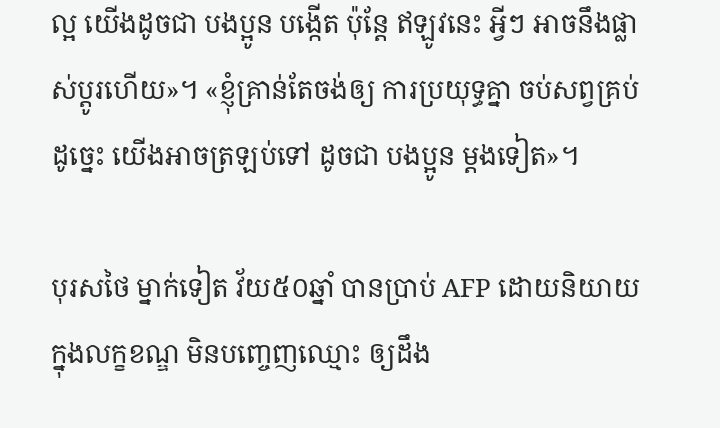ល្អ យើងដូចជា បងប្អូន បង្កើត ប៉ុន្តែ ឥឡូវនេះ អ្វីៗ អាចនឹងផ្លាស់ប្តូរហើយ»។ «ខ្ញុំគ្រាន់តែចង់ឲ្យ ការប្រយុទ្ធគ្នា ចប់សព្វគ្រប់ ដូច្នេះ យើងអាចត្រឡប់ទៅ ដូចជា បងប្អូន ម្ដងទៀត»។

បុរសថៃ ម្នាក់ទៀត វ័យ៥០ឆ្នាំ បានប្រាប់ AFP ដោយនិយាយ ក្នុងលក្ខខណ្ឌ មិនបញ្ចេញឈ្មោះ ឲ្យដឹង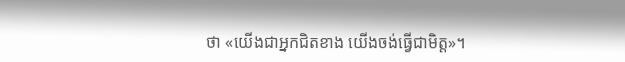ថា «យើងជាអ្នកជិតខាង យើងចង់ធ្វើជាមិត្ត»។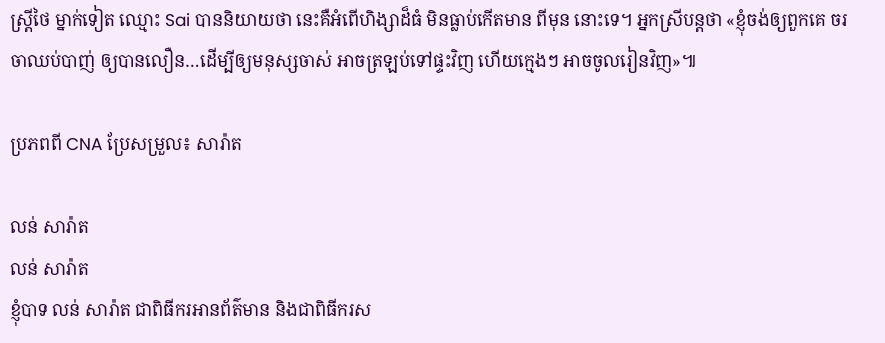ស្ត្រីថៃ ម្នាក់ទៀត ឈ្មោះ Sai បាននិយាយថា នេះគឺអំពើហិង្សាដ៏ធំ មិនធ្លាប់កើតមាន ពីមុន នោះទេ។ អ្នកស្រីបន្តថា «ខ្ញុំចង់ឲ្យពួកគេ ចរចាឈប់បាញ់ ឲ្យបានលឿន…ដើម្បីឲ្យមនុស្សចាស់ អាចត្រឡប់ទៅផ្ទះវិញ ហើយក្មេងៗ អាចចូលរៀនវិញ»៕

ប្រភពពី CNA ប្រែសម្រួល៖ សារ៉ាត

លន់ សារ៉ាត
លន់ សារ៉ាត
ខ្ញុំបាទ លន់ សារ៉ាត ជាពិធីករអានព័ត៌មាន និងជាពិធីករស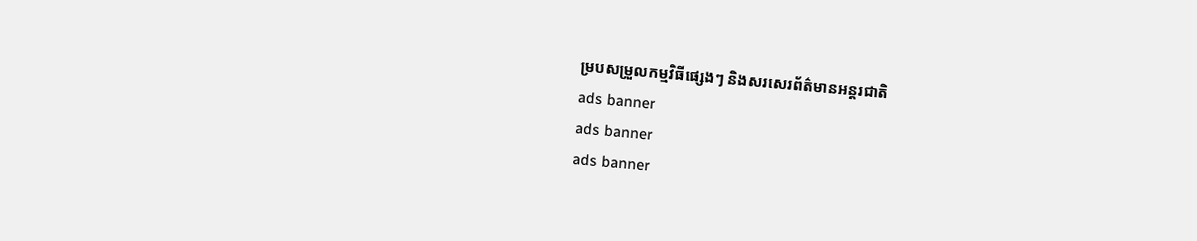ម្របសម្រួលកម្មវិធីផ្សេងៗ និងសរសេរព័ត៌មានអន្តរជាតិ
ads banner
ads banner
ads banner